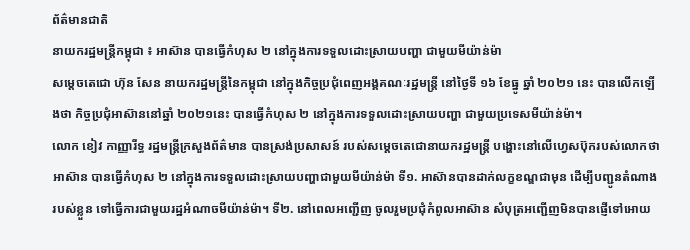ព័ត៌មានជាតិ
នាយករដ្ឋមន្ត្រីកម្ពុជា ៖ អាស៊ាន បានធ្វើកំហុស ២ នៅក្នុងការទទួលដោះស្រាយបញ្ហា ជាមួយមីយ៉ាន់ម៉ា
សម្ដេចតេជោ ហ៊ុន សែន នាយករដ្ឋមន្ត្រីនៃកម្ពុជា នៅក្នុងកិច្ចប្រជុំពេញអង្គគណៈរដ្ឋមន្ត្រី នៅថ្ងៃទី ១៦ ខែធ្នូ ឆ្នាំ ២០២១ នេះ បានលើកឡើងថា កិច្ចប្រជុំអាស៊ាននៅឆ្នាំ ២០២១នេះ បានធ្វើកំហុស ២ នៅក្នុងការទទួលដោះស្រាយបញ្ហា ជាមួយប្រទេសមីយ៉ាន់ម៉ា។
លោក ខៀវ កាញ្ញារីទ្ធ រដ្ឋមន្ត្រីក្រសួងព័ត៌មាន បានស្រង់ប្រសាសន៍ របស់សម្ដេចតេជោនាយករដ្ឋមន្ត្រី បង្ហោះនៅលើហ្វេសប៊ុករបស់លោកថា អាស៊ាន បានធ្វើកំហុស ២ នៅក្នុងការទទួលដោះស្រាយបញ្ហាជាមួយមីយ៉ាន់ម៉ា ទី១. អាស៊ានបានដាក់លក្ខខណ្ឌជាមុន ដើម្បីបញ្ជូនតំណាងរបស់ខ្លួន ទៅធ្វើការជាមួយរដ្ឋអំណាចមីយ៉ាន់ម៉ា។ ទី២. នៅពេលអញ្ជើញ ចូលរួមប្រជុំកំពូលអាស៊ាន សំបុត្រអញ្ជើញមិនបានផ្ញើទៅអោយ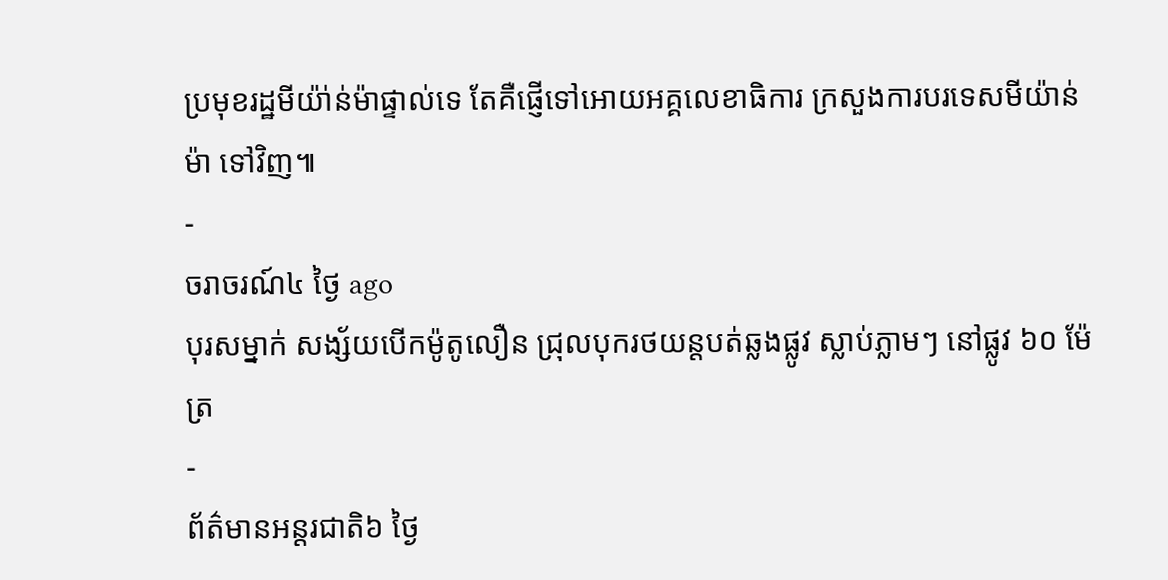ប្រមុខរដ្ឋមីយ៉ា់ន់ម៉ាផ្ទាល់ទេ តែគឺផ្ញើទៅអោយអគ្គលេខាធិការ ក្រសួងការបរទេសមីយ៉ាន់ម៉ា ទៅវិញ៕
-
ចរាចរណ៍៤ ថ្ងៃ ago
បុរសម្នាក់ សង្ស័យបើកម៉ូតូលឿន ជ្រុលបុករថយន្តបត់ឆ្លងផ្លូវ ស្លាប់ភ្លាមៗ នៅផ្លូវ ៦០ ម៉ែត្រ
-
ព័ត៌មានអន្ដរជាតិ៦ ថ្ងៃ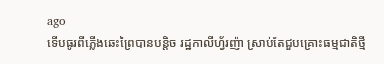ago
ទើបធូរពីភ្លើងឆេះព្រៃបានបន្តិច រដ្ឋកាលីហ្វ័រញ៉ា ស្រាប់តែជួបគ្រោះធម្មជាតិថ្មី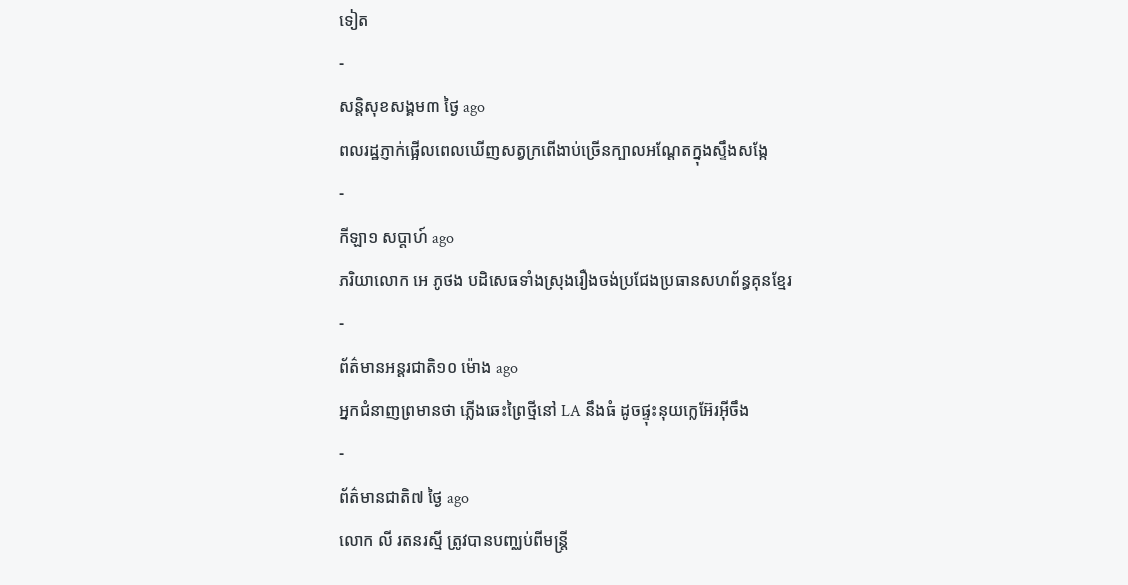ទៀត
-
សន្តិសុខសង្គម៣ ថ្ងៃ ago
ពលរដ្ឋភ្ញាក់ផ្អើលពេលឃើញសត្វក្រពើងាប់ច្រើនក្បាលអណ្ដែតក្នុងស្ទឹងសង្កែ
-
កីឡា១ សប្តាហ៍ ago
ភរិយាលោក អេ ភូថង បដិសេធទាំងស្រុងរឿងចង់ប្រជែងប្រធានសហព័ន្ធគុនខ្មែរ
-
ព័ត៌មានអន្ដរជាតិ១០ ម៉ោង ago
អ្នកជំនាញព្រមានថា ភ្លើងឆេះព្រៃថ្មីនៅ LA នឹងធំ ដូចផ្ទុះនុយក្លេអ៊ែរអ៊ីចឹង
-
ព័ត៌មានជាតិ៧ ថ្ងៃ ago
លោក លី រតនរស្មី ត្រូវបានបញ្ឈប់ពីមន្ត្រី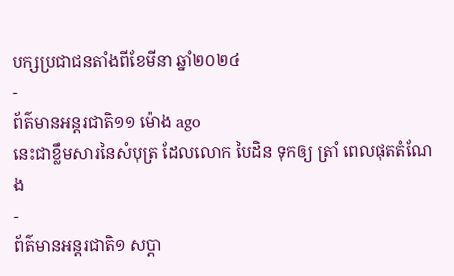បក្សប្រជាជនតាំងពីខែមីនា ឆ្នាំ២០២៤
-
ព័ត៌មានអន្ដរជាតិ១១ ម៉ោង ago
នេះជាខ្លឹមសារនៃសំបុត្រ ដែលលោក បៃដិន ទុកឲ្យ ត្រាំ ពេលផុតតំណែង
-
ព័ត៌មានអន្ដរជាតិ១ សប្តា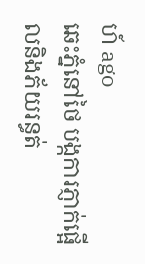ហ៍ ago
ឆេះភ្នំនៅថៃ បង្កការភ្ញាក់ផ្អើលនិងភ័យរន្ធត់